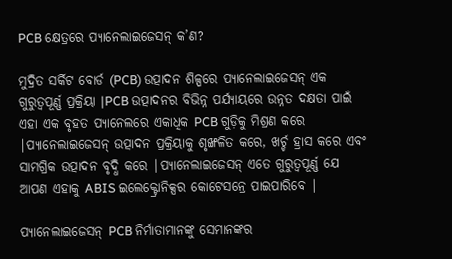PCB କ୍ଷେତ୍ରରେ ପ୍ୟାନେଲାଇଜେସନ୍ କ’ଣ?

ମୁଦ୍ରିତ ସର୍କିଟ ବୋର୍ଡ (PCB) ଉତ୍ପାଦନ ଶିଳ୍ପରେ ପ୍ୟାନେଲାଇଜେସନ୍ ଏକ ଗୁରୁତ୍ୱପୂର୍ଣ୍ଣ ପ୍ରକ୍ରିୟା |PCB ଉତ୍ପାଦନର ବିଭିନ୍ନ ପର୍ଯ୍ୟାୟରେ ଉନ୍ନତ ଦକ୍ଷତା ପାଇଁ ଏହା ଏକ ବୃହତ ପ୍ୟାନେଲରେ ଏକାଧିକ PCB ଗୁଡ଼ିକୁ ମିଶ୍ରଣ କରେ |ପ୍ୟାନେଲାଇଜେସନ୍ ଉତ୍ପାଦନ ପ୍ରକ୍ରିୟାକୁ ଶୃଙ୍ଖଳିତ କରେ, ଖର୍ଚ୍ଚ ହ୍ରାସ କରେ ଏବଂ ସାମଗ୍ରିକ ଉତ୍ପାଦନ ବୃଦ୍ଧି କରେ |ପ୍ୟାନେଲାଇଜେସନ୍ ଏତେ ଗୁରୁତ୍ୱପୂର୍ଣ୍ଣ ଯେ ଆପଣ ଏହାକୁ ABIS ଇଲେକ୍ଟ୍ରୋନିକ୍ସର କୋଟେସନ୍ରେ ପାଇପାରିବେ |

ପ୍ୟାନେଲାଇଜେସନ୍ PCB ନିର୍ମାତାମାନଙ୍କୁ ସେମାନଙ୍କର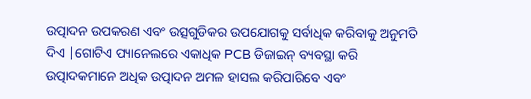ଉତ୍ପାଦନ ଉପକରଣ ଏବଂ ଉତ୍ସଗୁଡିକର ଉପଯୋଗକୁ ସର୍ବାଧିକ କରିବାକୁ ଅନୁମତି ଦିଏ |ଗୋଟିଏ ପ୍ୟାନେଲରେ ଏକାଧିକ PCB ଡିଜାଇନ୍ ବ୍ୟବସ୍ଥା କରି ଉତ୍ପାଦକମାନେ ଅଧିକ ଉତ୍ପାଦନ ଅମଳ ହାସଲ କରିପାରିବେ ଏବଂ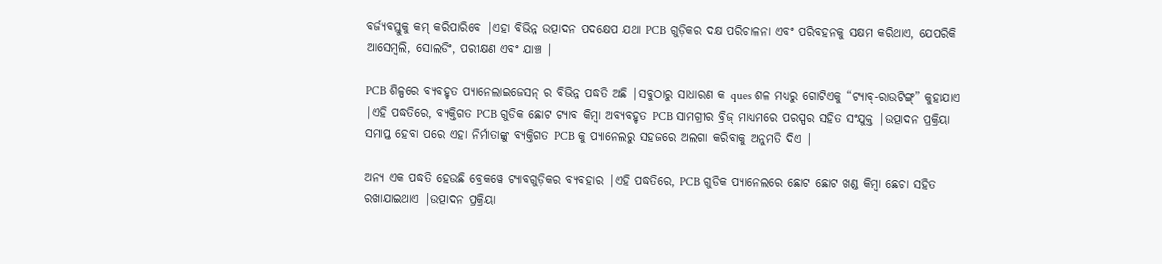ବର୍ଜ୍ୟବସ୍ତୁକୁ କମ୍ କରିପାରିବେ |ଏହା ବିଭିନ୍ନ ଉତ୍ପାଦନ ପଦକ୍ଷେପ ଯଥା PCB ଗୁଡ଼ିକର ଦକ୍ଷ ପରିଚାଳନା ଏବଂ ପରିବହନକୁ ସକ୍ଷମ କରିଥାଏ, ଯେପରିକି ଆସେମ୍ବଲି, ସୋଲଡିଂ, ପରୀକ୍ଷଣ ଏବଂ ଯାଞ୍ଚ |

PCB ଶିଳ୍ପରେ ବ୍ୟବହୃତ ପ୍ୟାନେଲାଇଜେସନ୍ ର ବିଭିନ୍ନ ପଦ୍ଧତି ଅଛି |ସବୁଠାରୁ ସାଧାରଣ କ ques ଶଳ ମଧ୍ୟରୁ ଗୋଟିଏକୁ “ଟ୍ୟାବ୍-ରାଉଟିଙ୍ଗ୍” କୁହାଯାଏ |ଏହି ପଦ୍ଧତିରେ, ବ୍ୟକ୍ତିଗତ PCB ଗୁଡିକ ଛୋଟ ଟ୍ୟାବ କିମ୍ବା ଅବ୍ୟବହୃତ PCB ସାମଗ୍ରୀର ବ୍ରିଜ୍ ମାଧ୍ୟମରେ ପରସ୍ପର ସହିତ ସଂଯୁକ୍ତ |ଉତ୍ପାଦନ ପ୍ରକ୍ରିୟା ସମାପ୍ତ ହେବା ପରେ ଏହା ନିର୍ମାତାଙ୍କୁ ବ୍ୟକ୍ତିଗତ PCB କୁ ପ୍ୟାନେଲରୁ ସହଜରେ ଅଲଗା କରିବାକୁ ଅନୁମତି ଦିଏ |

ଅନ୍ୟ ଏକ ପଦ୍ଧତି ହେଉଛି ବ୍ରେକୱେ ଟ୍ୟାବଗୁଡ଼ିକର ବ୍ୟବହାର |ଏହି ପଦ୍ଧତିରେ, PCB ଗୁଡିକ ପ୍ୟାନେଲରେ ଛୋଟ ଛୋଟ ଖଣ୍ଡ କିମ୍ବା ଛେଚା ସହିତ ରଖାଯାଇଥାଏ |ଉତ୍ପାଦନ ପ୍ରକ୍ରିୟା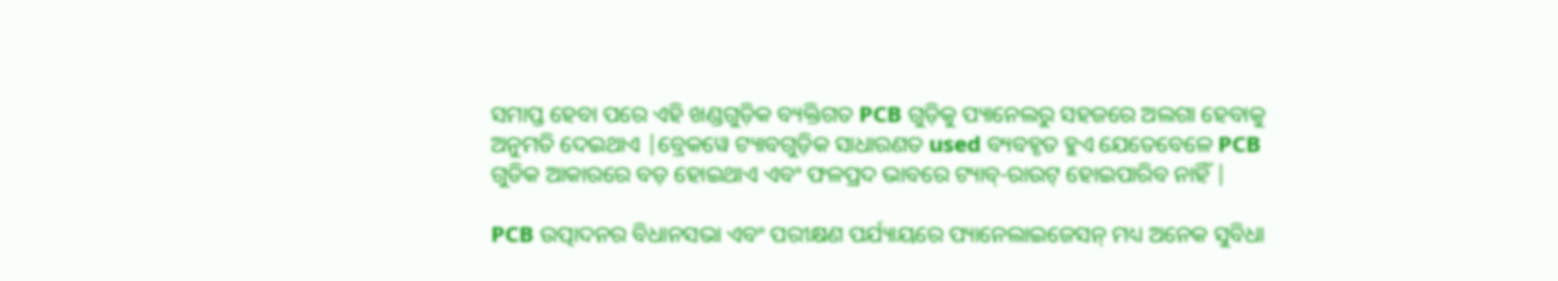ସମାପ୍ତ ହେବା ପରେ ଏହି ଖଣ୍ଡଗୁଡ଼ିକ ବ୍ୟକ୍ତିଗତ PCB ଗୁଡ଼ିକୁ ପ୍ୟାନେଲରୁ ସହଜରେ ଅଲଗା ହେବାକୁ ଅନୁମତି ଦେଇଥାଏ |ବ୍ରେକୱେ ଟ୍ୟାବଗୁଡ଼ିକ ସାଧାରଣତ used ବ୍ୟବହୃତ ହୁଏ ଯେତେବେଳେ PCB ଗୁଡିକ ଆକାରରେ ବଡ଼ ହୋଇଥାଏ ଏବଂ ଫଳପ୍ରଦ ଭାବରେ ଟ୍ୟାବ୍-ରାଉଟ୍ ହୋଇପାରିବ ନାହିଁ |

PCB ଉତ୍ପାଦନର ବିଧାନସଭା ଏବଂ ପରୀକ୍ଷଣ ପର୍ଯ୍ୟାୟରେ ପ୍ୟାନେଲାଇଜେସନ୍ ମଧ୍ୟ ଅନେକ ସୁବିଧା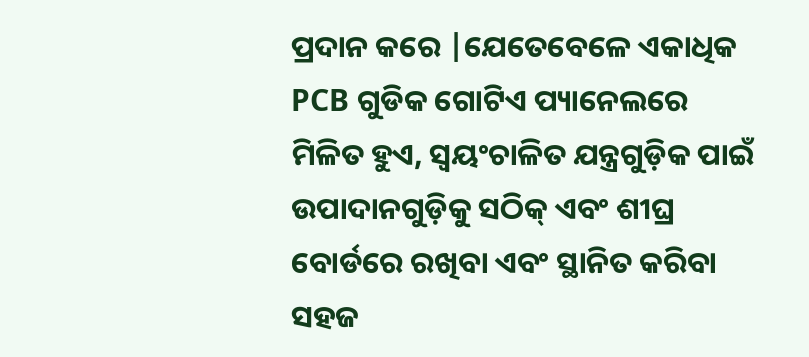ପ୍ରଦାନ କରେ |ଯେତେବେଳେ ଏକାଧିକ PCB ଗୁଡିକ ଗୋଟିଏ ପ୍ୟାନେଲରେ ମିଳିତ ହୁଏ, ସ୍ୱୟଂଚାଳିତ ଯନ୍ତ୍ରଗୁଡ଼ିକ ପାଇଁ ଉପାଦାନଗୁଡ଼ିକୁ ସଠିକ୍ ଏବଂ ଶୀଘ୍ର ବୋର୍ଡରେ ରଖିବା ଏବଂ ସ୍ଥାନିତ କରିବା ସହଜ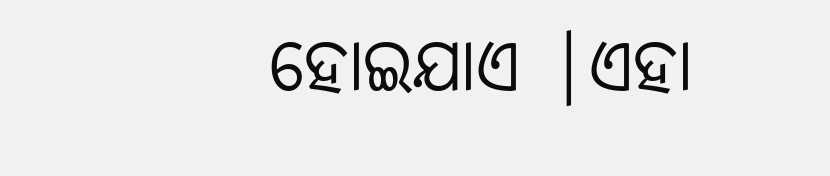ହୋଇଯାଏ |ଏହା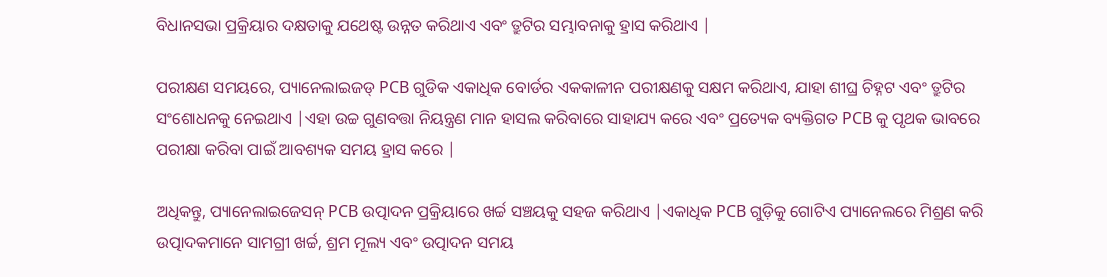ବିଧାନସଭା ପ୍ରକ୍ରିୟାର ଦକ୍ଷତାକୁ ଯଥେଷ୍ଟ ଉନ୍ନତ କରିଥାଏ ଏବଂ ତ୍ରୁଟିର ସମ୍ଭାବନାକୁ ହ୍ରାସ କରିଥାଏ |

ପରୀକ୍ଷଣ ସମୟରେ, ପ୍ୟାନେଲାଇଜଡ୍ PCB ଗୁଡିକ ଏକାଧିକ ବୋର୍ଡର ଏକକାଳୀନ ପରୀକ୍ଷଣକୁ ସକ୍ଷମ କରିଥାଏ, ଯାହା ଶୀଘ୍ର ଚିହ୍ନଟ ଏବଂ ତ୍ରୁଟିର ସଂଶୋଧନକୁ ନେଇଥାଏ |ଏହା ଉଚ୍ଚ ଗୁଣବତ୍ତା ନିୟନ୍ତ୍ରଣ ମାନ ହାସଲ କରିବାରେ ସାହାଯ୍ୟ କରେ ଏବଂ ପ୍ରତ୍ୟେକ ବ୍ୟକ୍ତିଗତ PCB କୁ ପୃଥକ ଭାବରେ ପରୀକ୍ଷା କରିବା ପାଇଁ ଆବଶ୍ୟକ ସମୟ ହ୍ରାସ କରେ |

ଅଧିକନ୍ତୁ, ପ୍ୟାନେଲାଇଜେସନ୍ PCB ଉତ୍ପାଦନ ପ୍ରକ୍ରିୟାରେ ଖର୍ଚ୍ଚ ସଞ୍ଚୟକୁ ସହଜ କରିଥାଏ |ଏକାଧିକ PCB ଗୁଡ଼ିକୁ ଗୋଟିଏ ପ୍ୟାନେଲରେ ମିଶ୍ରଣ କରି ଉତ୍ପାଦକମାନେ ସାମଗ୍ରୀ ଖର୍ଚ୍ଚ, ଶ୍ରମ ମୂଲ୍ୟ ଏବଂ ଉତ୍ପାଦନ ସମୟ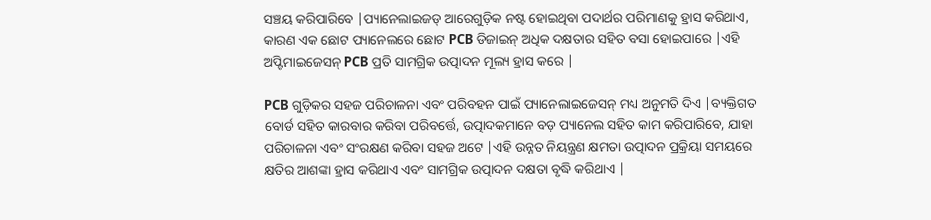ସଞ୍ଚୟ କରିପାରିବେ |ପ୍ୟାନେଲାଇଜଡ୍ ଆରେଗୁଡ଼ିକ ନଷ୍ଟ ହୋଇଥିବା ପଦାର୍ଥର ପରିମାଣକୁ ହ୍ରାସ କରିଥାଏ, କାରଣ ଏକ ଛୋଟ ପ୍ୟାନେଲରେ ଛୋଟ PCB ଡିଜାଇନ୍ ଅଧିକ ଦକ୍ଷତାର ସହିତ ବସା ହୋଇପାରେ |ଏହି ଅପ୍ଟିମାଇଜେସନ୍ PCB ପ୍ରତି ସାମଗ୍ରିକ ଉତ୍ପାଦନ ମୂଲ୍ୟ ହ୍ରାସ କରେ |

PCB ଗୁଡ଼ିକର ସହଜ ପରିଚାଳନା ଏବଂ ପରିବହନ ପାଇଁ ପ୍ୟାନେଲାଇଜେସନ୍ ମଧ୍ୟ ଅନୁମତି ଦିଏ |ବ୍ୟକ୍ତିଗତ ବୋର୍ଡ ସହିତ କାରବାର କରିବା ପରିବର୍ତ୍ତେ, ଉତ୍ପାଦକମାନେ ବଡ଼ ପ୍ୟାନେଲ ସହିତ କାମ କରିପାରିବେ, ଯାହା ପରିଚାଳନା ଏବଂ ସଂରକ୍ଷଣ କରିବା ସହଜ ଅଟେ |ଏହି ଉନ୍ନତ ନିୟନ୍ତ୍ରଣ କ୍ଷମତା ଉତ୍ପାଦନ ପ୍ରକ୍ରିୟା ସମୟରେ କ୍ଷତିର ଆଶଙ୍କା ହ୍ରାସ କରିଥାଏ ଏବଂ ସାମଗ୍ରିକ ଉତ୍ପାଦନ ଦକ୍ଷତା ବୃଦ୍ଧି କରିଥାଏ |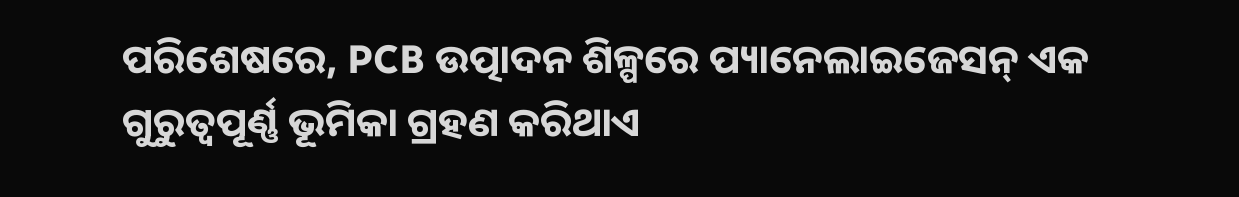ପରିଶେଷରେ, PCB ଉତ୍ପାଦନ ଶିଳ୍ପରେ ପ୍ୟାନେଲାଇଜେସନ୍ ଏକ ଗୁରୁତ୍ୱପୂର୍ଣ୍ଣ ଭୂମିକା ଗ୍ରହଣ କରିଥାଏ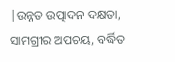|ଉନ୍ନତ ଉତ୍ପାଦନ ଦକ୍ଷତା, ସାମଗ୍ରୀର ଅପଚୟ, ବର୍ଦ୍ଧିତ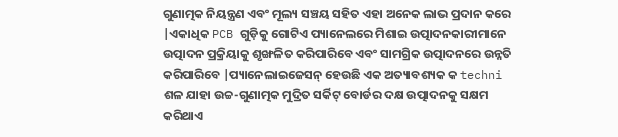ଗୁଣାତ୍ମକ ନିୟନ୍ତ୍ରଣ ଏବଂ ମୂଲ୍ୟ ସଞ୍ଚୟ ସହିତ ଏହା ଅନେକ ଲାଭ ପ୍ରଦାନ କରେ |ଏକାଧିକ PCB ଗୁଡ଼ିକୁ ଗୋଟିଏ ପ୍ୟାନେଲରେ ମିଶାଇ ଉତ୍ପାଦନକାରୀମାନେ ଉତ୍ପାଦନ ପ୍ରକ୍ରିୟାକୁ ଶୃଙ୍ଖଳିତ କରିପାରିବେ ଏବଂ ସାମଗ୍ରିକ ଉତ୍ପାଦନରେ ଉନ୍ନତି କରିପାରିବେ |ପ୍ୟାନେଲାଇଜେସନ୍ ହେଉଛି ଏକ ଅତ୍ୟାବଶ୍ୟକ କ techni ଶଳ ଯାହା ଉଚ୍ଚ-ଗୁଣାତ୍ମକ ମୁଦ୍ରିତ ସର୍କିଟ୍ ବୋର୍ଡର ଦକ୍ଷ ଉତ୍ପାଦନକୁ ସକ୍ଷମ କରିଥାଏ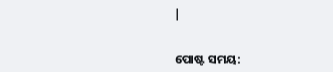|


ପୋଷ୍ଟ ସମୟ: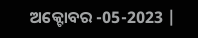ଅକ୍ଟୋବର -05-2023 |